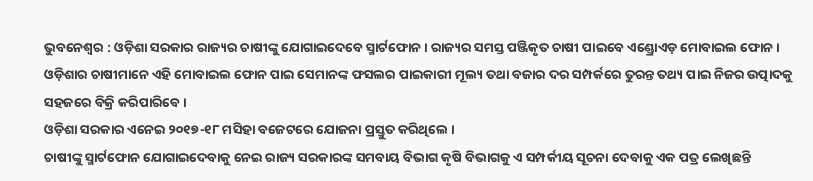ଭୁବନେଶ୍ୱର : ଓଡ଼ିଶା ସରକାର ରାଜ୍ୟର ଚାଷୀଙ୍କୁ ଯୋଗାଇଦେବେ ସ୍ମାର୍ଟଫୋନ । ରାଜ୍ୟର ସମସ୍ତ ପଞ୍ଜିକୃତ ଚାଷୀ ପାଇବେ ଏଣ୍ଡ୍ରୋଏଡ଼ ମୋବାଇଲ ଫୋନ । ଓଡ଼ିଶାର ଚାଷୀମାନେ ଏହି ମୋବାଇଲ ଫୋନ ପାଇ ସେମାନଙ୍କ ଫସଲର ପାଇକାରୀ ମୂଲ୍ୟ ତଥା ବଜାର ଦର ସମ୍ପର୍କରେ ତୁରନ୍ତ ତଥ୍ୟ ପାଇ ନିଜର ଉତ୍ପାଦକୁ ସହଜରେ ବିକ୍ରି କରିପାରିବେ ।
ଓଡ଼ିଶା ସରକାର ଏନେଇ ୨୦୧୭-୧୮ ମସିହା ବଜେଟରେ ଯୋଜନା ପ୍ରସ୍ତୁତ କରିଥିଲେ ।
ଚାଷୀଙ୍କୁ ସ୍ମାର୍ଟଫୋନ ଯୋଗାଇଦେବାକୁ ନେଇ ରାଜ୍ୟ ସରକାରଙ୍କ ସମବାୟ ବିଭାଗ କୃଷି ବିଭାଗକୁ ଏ ସମ୍ପର୍କୀୟ ସୂଚନା ଦେବାକୁ ଏକ ପତ୍ର ଲେଖିଛନ୍ତି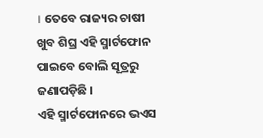। ତେବେ ରାଜ୍ୟର ଚାଷୀ ଖୁବ ଶିଘ୍ର ଏହି ସ୍ମାର୍ଟଫୋନ ପାଇବେ ବୋଲି ସୂତ୍ରରୁ ଜଣାପଡ଼ିଛି ।
ଏହି ସ୍ମାର୍ଟଫୋନରେ ଭଏସ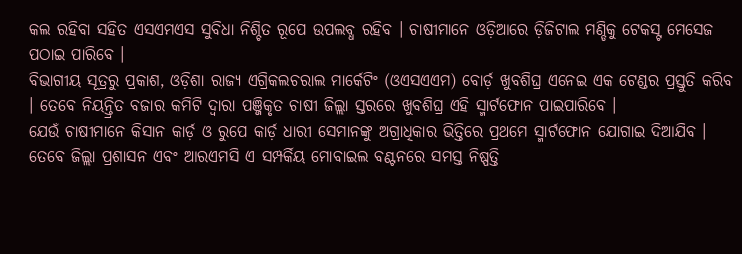କଲ ରହିବା ସହିତ ଏସଏମଏସ ସୁବିଧା ନିଶ୍ଚିତ ରୂପେ ଉପଲବ୍ଧ ରହିବ । ଚାଷୀମାନେ ଓଡ଼ିଆରେ ଡ଼ିଜିଟାଲ ମଣ୍ଡିକୁ ଟେକସ୍ଟ ମେସେଜ ପଠାଇ ପାରିବେ ।
ବିଭାଗୀୟ ସୂତ୍ରରୁ ପ୍ରକାଶ, ଓଡ଼ିଶା ରାଜ୍ୟ ଏଗ୍ରିକଲଚରାଲ ମାର୍କେଟିଂ (ଓଏସଏଏମ) ବୋର୍ଡ଼ ଖୁବଶିଘ୍ର ଏନେଇ ଏକ ଟେଣ୍ଡର ପ୍ରସ୍ତୁତି କରିବ । ତେବେ ନିୟନ୍ତ୍ରିତ ବଜାର କମିଟି ଦ୍ୱାରା ପଞ୍ଜିକୃତ ଚାଷୀ ଜିଲ୍ଲା ସ୍ତରରେ ଖୁବଶିଘ୍ର ଏହି ସ୍ମାର୍ଟଫୋନ ପାଇପାରିବେ ।
ଯେଉଁ ଚାଷୀମାନେ କିସାନ କାର୍ଡ଼ ଓ ରୁପେ କାର୍ଡ଼ ଧାରୀ ସେମାନଙ୍କୁ ଅଗ୍ରାଧିକାର ଭିତ୍ତିରେ ପ୍ରଥମେ ସ୍ମାର୍ଟଫୋନ ଯୋଗାଇ ଦିଆଯିବ । ତେବେ ଜିଲ୍ଲା ପ୍ରଶାସନ ଏବଂ ଆରଏମସି ଏ ସମ୍ପର୍କିୟ ମୋବାଇଲ ବଣ୍ଟନରେ ସମସ୍ତ ନିଷ୍ପତ୍ତି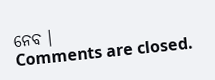ନେବ ।
Comments are closed.